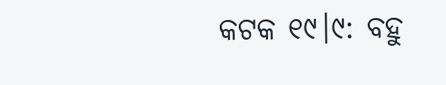କଟକ ୧୯।୯: ବହୁ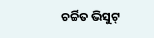ଚର୍ଚ୍ଚିତ ଭିସୁଟ୍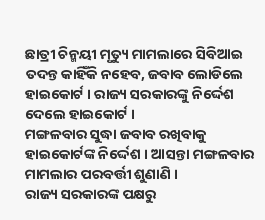ଛାତ୍ରୀ ଚିନ୍ମୟୀ ମୃତ୍ୟୁ ମାମଲାରେ ସିବିଆଇ ତଦନ୍ତ କାହିଁକି ନହେବ, ଜବାବ ଲୋଡିଲେ ହାଇକୋର୍ଟ । ରାଜ୍ୟ ସରକାରଙ୍କୁ ନିର୍ଦ୍ଦେଶ ଦେଲେ ହାଇକୋର୍ଟ ।
ମଙ୍ଗଳବାର ସୁଦ୍ଧା ଜବାବ ରଖିବାକୁ ହାଇକୋର୍ଟଙ୍କ ନିର୍ଦ୍ଦେଶ । ଆସନ୍ତା ମଙ୍ଗଳବାର ମାମଲାର ପରବର୍ତ୍ତୀ ଶୁଣାଣି ।
ରାଜ୍ୟ ସରକାରଙ୍କ ପକ୍ଷରୁ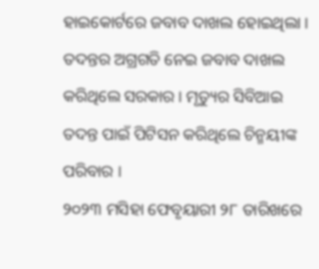ହାଇକୋର୍ଟରେ ଜବାବ ଦାଖଲ ହୋଇଥିଲା । ତଦନ୍ତର ଅଗ୍ରଗତି ନେଇ ଜବାବ ଦାଖଲ କରିଥିଲେ ସରକାର । ମୃତ୍ୟୁର ସିବିଆଇ ତଦନ୍ତ ପାଇଁ ପିଟିସନ କରିଥିଲେ ଚିନ୍ମୟୀଙ୍କ ପରିବାର ।
୨୦୨୩ ମସିହା ଫେବୃୟାରୀ ୨୮ ତାରିଖରେ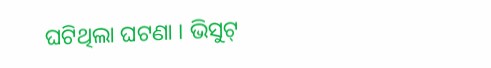ଘଟିଥିଲା ଘଟଣା । ଭିସୁଟ୍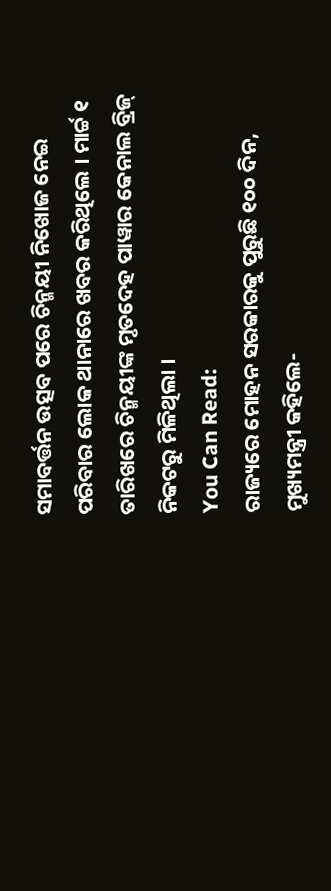ସମାବର୍ତ୍ତନ ଉତ୍ସବ ପରେ ଚିନ୍ମୟୀ ନିଖୋଜ ନେଇ ପରିବାର ଲୋକ ଥାନାରେ ଖବର କରିଥିଲେ । ମାର୍ଚ୍ଚ ୧ ତାରିଖରେ ଚିନ୍ମୟୀଙ୍କ ମୃତଦେହ ପାୱାର କେନାଲ ବ୍ରିଜ୍ ନିକଟରୁ ମିଳିଥିଲା ।
You Can Read:
ରାଜ୍ୟରେ ମୋହନ ସରକାରକୁ ପୁରୁଛି ୧୦୦ ଦିନ, ମୁଖ୍ୟମନ୍ତ୍ରୀ କହିଲେ-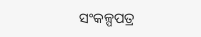ସଂକଳ୍ପପତ୍ର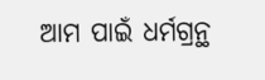ଆମ ପାଇଁ ଧର୍ମଗ୍ରନ୍ଥ